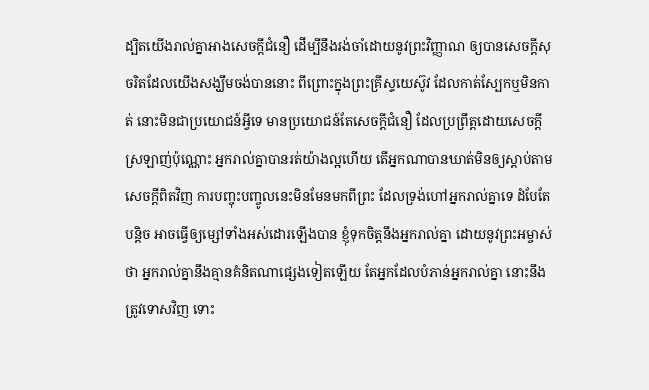ដ្បិតយើងរាល់គ្នាអាងសេចក្ដីជំនឿ ដើម្បីនឹងរង់ចាំដោយនូវព្រះវិញ្ញាណ ឲ្យបានសេចក្ដីសុចរិតដែលយើងសង្ឃឹមចង់បាននោះ ពីព្រោះក្នុងព្រះគ្រីស្ទយេស៊ូវ ដែលកាត់ស្បែកឬមិនកាត់ នោះមិនជាប្រយោជន៍អ្វីទេ មានប្រយោជន៍តែសេចក្ដីជំនឿ ដែលប្រព្រឹត្តដោយសេចក្ដីស្រឡាញ់ប៉ុណ្ណោះ អ្នករាល់គ្នាបានរត់យ៉ាងល្អហើយ តើអ្នកណាបានឃាត់មិនឲ្យស្តាប់តាមសេចក្ដីពិតវិញ ការបញ្ចុះបញ្ចូលនេះមិនមែនមកពីព្រះ ដែលទ្រង់ហៅអ្នករាល់គ្នាទេ ដំបែតែបន្តិច អាចធ្វើឲ្យម្សៅទាំងអស់ដោរឡើងបាន ខ្ញុំទុកចិត្តនឹងអ្នករាល់គ្នា ដោយនូវព្រះអម្ចាស់ថា អ្នករាល់គ្នានឹងគ្មានគំនិតណាផ្សេងទៀតឡើយ តែអ្នកដែលបំភាន់អ្នករាល់គ្នា នោះនឹងត្រូវទោសវិញ ទោះ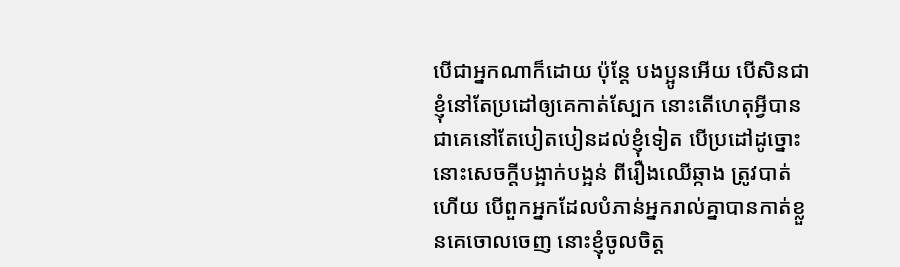បើជាអ្នកណាក៏ដោយ ប៉ុន្តែ បងប្អូនអើយ បើសិនជាខ្ញុំនៅតែប្រដៅឲ្យគេកាត់ស្បែក នោះតើហេតុអ្វីបានជាគេនៅតែបៀតបៀនដល់ខ្ញុំទៀត បើប្រដៅដូច្នោះ នោះសេចក្ដីបង្អាក់បង្អន់ ពីរឿងឈើឆ្កាង ត្រូវបាត់ហើយ បើពួកអ្នកដែលបំភាន់អ្នករាល់គ្នាបានកាត់ខ្លួនគេចោលចេញ នោះខ្ញុំចូលចិត្ត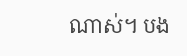ណាស់។ បង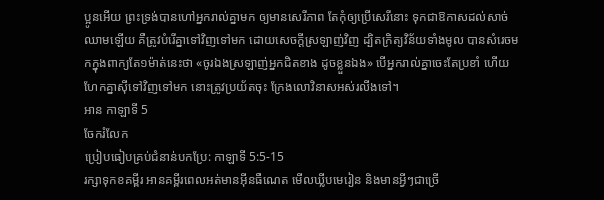ប្អូនអើយ ព្រះទ្រង់បានហៅអ្នករាល់គ្នាមក ឲ្យមានសេរីភាព តែកុំឲ្យប្រើសេរីនោះ ទុកជាឱកាសដល់សាច់ឈាមឡើយ គឺត្រូវបំរើគ្នាទៅវិញទៅមក ដោយសេចក្ដីស្រឡាញ់វិញ ដ្បិតក្រិត្យវិន័យទាំងមូល បានសំរេចមកក្នុងពាក្យតែ១ម៉ាត់នេះថា «ចូរឯងស្រឡាញ់អ្នកជិតខាង ដូចខ្លួនឯង» បើអ្នករាល់គ្នាចេះតែប្រខាំ ហើយហែកគ្នាស៊ីទៅវិញទៅមក នោះត្រូវប្រយ័តចុះ ក្រែងលោវិនាសអស់រលីងទៅ។
អាន កាឡាទី 5
ចែករំលែក
ប្រៀបធៀបគ្រប់ជំនាន់បកប្រែ: កាឡាទី 5:5-15
រក្សាទុកខគម្ពីរ អានគម្ពីរពេលអត់មានអ៊ីនធឺណេត មើលឃ្លីបមេរៀន និងមានអ្វីៗជាច្រើ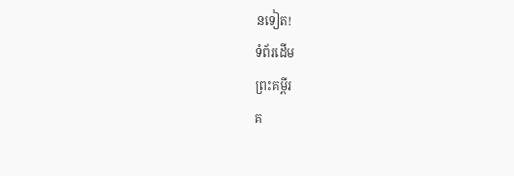នទៀត!
ទំព័រដើម
ព្រះគម្ពីរ
គ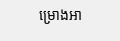ម្រោងអា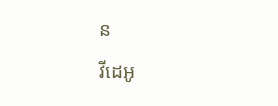ន
វីដេអូ